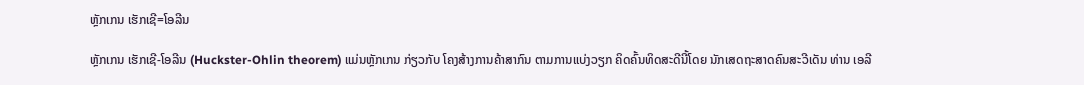ຫຼັກເກນ ເຮັກເຊີ=ໂອລີນ

ຫຼັກເກນ ເຮັກເຊີ-ໂອລີນ (Huckster-Ohlin theorem) ແມ່ນຫຼັກເກນ ກ່ຽວກັບ ໂຄງສ້າງການຄ້າສາກົນ ຕາມການແບ່ງວຽກ ຄິດຄົ້ນທິດສະດີນີ້ໂດຍ ນັກເສດຖະສາດຄົນສະວີເດັນ ທ່ານ ເອລີ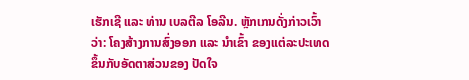ເຮັກເຊີ ແລະ ທ່ານ ເບລຕີລ ໂອລີນ. ຫຼັກເກນດັ່ງກ່າວເວົ້າວ່າ: ໂຄງສ້າງການສົ່ງອອກ ແລະ ນຳເຂົ້າ ຂອງແຕ່ລະປະເທດ ຂຶ້ນກັບອັດຕາສ່ວນຂອງ ປັດໃຈ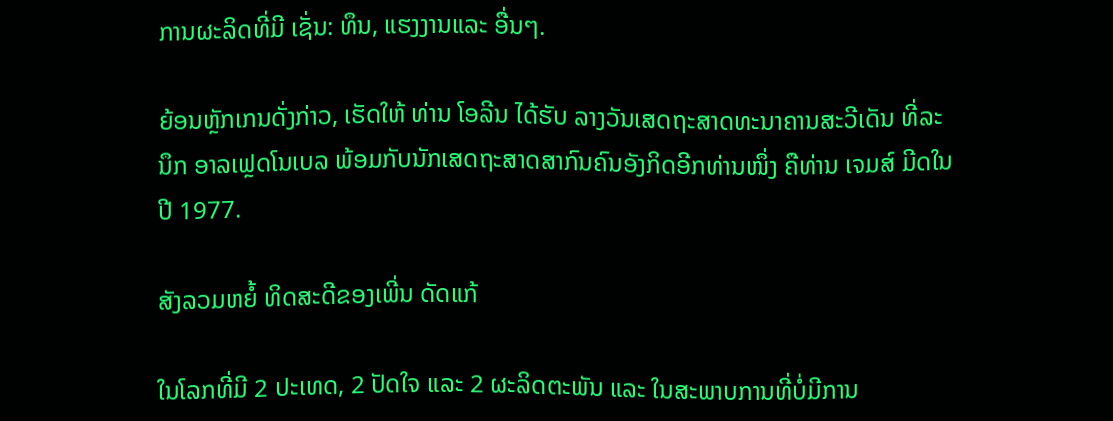ການຜະລິດທີ່ມີ ເຊັ່ນ: ທຶນ, ແຮງງານແລະ ອື່ນໆ.

ຍ້ອນຫຼັກເກນດັ່ງກ່າວ, ເຮັດໃຫ້ ທ່ານ ໂອລີນ ໄດ້ຮັບ ລາງວັນເສດຖະສາດທະນາຄານສະວີເດັນ ທີ່ລະນຶກ ອາລເຟຼດໂນເບລ ພ້ອມກັບນັກເສດຖະສາດສາກົນຄົນອັງກິດອີກທ່ານໜຶ່ງ ຄືທ່ານ ເຈມສ໌ ມີດໃນປີ 1977.

ສັງລວມຫຍໍ້ ທິດສະດີຂອງເພີ່ນ ດັດແກ້

ໃນໂລກທີ່ມີ 2 ປະເທດ, 2 ປັດໃຈ ແລະ 2 ຜະລິດຕະພັນ ແລະ ໃນສະພາບການທີ່ບໍ່ມີການ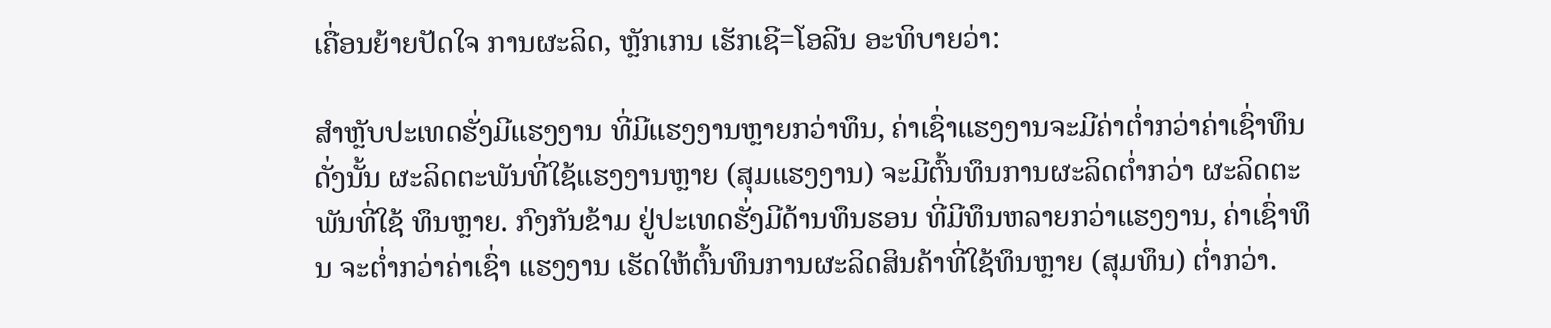ເຄື່ອນຍ້າຍປັດໃຈ ການຜະລິດ, ຫຼັກເກນ ເຮັກເຊີ=ໂອລີນ ອະທິບາຍວ່າ:

ສຳຫຼັບປະເທດຮັ່ງມີແຮງງານ ທີ່ມີແຮງງານຫຼາຍກວ່າທຶນ, ຄ່າເຊົ່າແຮງງານຈະມີຄ່າຕໍ່າກວ່າຄ່າເຊົ່າທຶນ ດັ່ງນັ້ນ ຜະລິດຕະພັນທີ່ໃຊ້ແຮງງານຫຼາຍ (ສຸມແຮງງານ) ຈະມີຕົ້ນທຶນການຜະລິດຕໍ່າກວ່າ ຜະລິດຕະພັນທີ່ໃຊ້ ທຶນຫຼາຍ. ກົງກັນຂ້າມ ຢູ່ປະເທດຮັ່ງມີດ້ານທຶນຮອນ ທີ່ມີທຶນຫລາຍກວ່າແຮງງານ, ຄ່າເຊົ່າທຶນ ຈະຕໍ່າກວ່າຄ່າເຊົ່າ ແຮງງານ ເຮັດໃຫ້ຕົ້ນທຶນການຜະລິດສິນຄ້າທີ່ໃຊ້ທຶນຫຼາຍ (ສຸມທຶນ) ຕໍ່າກວ່າ.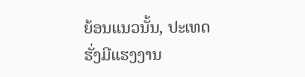ຍ້ອນແນວນັ້ນ, ປະເທດຮັ່ງມີແຮງງານ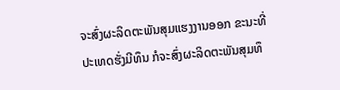ຈະສົ່ງຜະລິດຕະພັນສຸມແຮງງານອອກ ຂະນະທີ່ ປະເທດຮັ່ງມີທຶນ ກໍຈະສົ່ງຜະລິດຕະພັນສຸມທຶ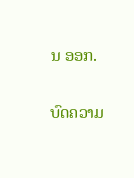ນ ອອກ.

ບົດຄວາມ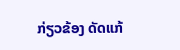ກ່ຽວຂ້ອງ ດັດແກ້